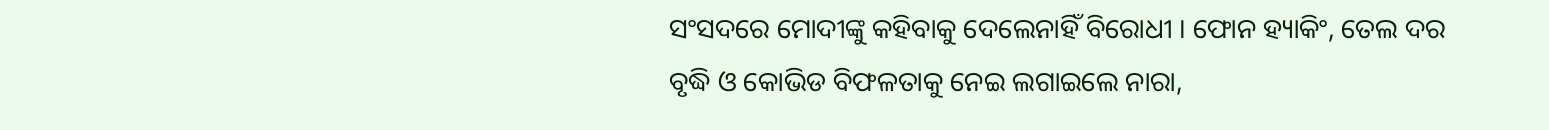ସଂସଦରେ ମୋଦୀଙ୍କୁ କହିବାକୁ ଦେଲେନାହିଁ ବିରୋଧୀ । ଫୋନ ହ୍ୟାକିଂ, ତେଲ ଦର ବୃଦ୍ଧି ଓ କୋଭିଡ ବିଫଳତାକୁ ନେଇ ଲଗାଇଲେ ନାରା,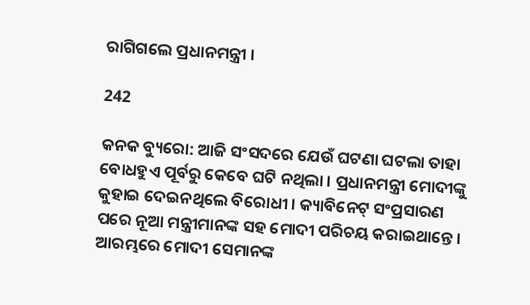ରାଗିଗଲେ ପ୍ରଧାନମନ୍ତ୍ରୀ ।

242

କନକ ବ୍ୟୁରୋ: ଆଜି ସଂସଦରେ ଯେଉଁ ଘଟଣା ଘଟଲା ତାହା ବୋଧହୁଏ ପୂର୍ବରୁ କେବେ ଘଟି ନଥିଲା । ପ୍ରଧାନମନ୍ତ୍ରୀ ମୋଦୀଙ୍କୁ କୁହାଇ ଦେଇନଥିଲେ ବିରୋଧୀ । କ୍ୟାବିନେଟ୍ ସଂପ୍ରସାରଣ ପରେ ନୂଆ ମନ୍ତ୍ରୀମାନଙ୍କ ସହ ମୋଦୀ ପରିଚୟ କରାଇଥାନ୍ତେ । ଆରମ୍ଭରେ ମୋଦୀ ସେମାନଙ୍କ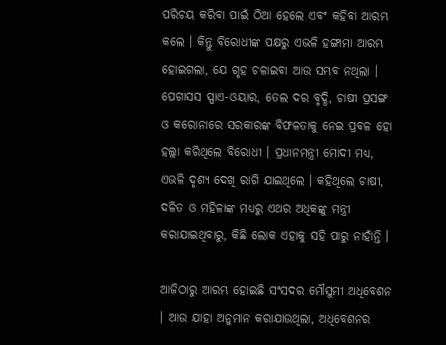ପରିଚୟ କରିବା ପାଇଁ ଠିଆ ହେଲେ ଏବଂ କହିବା ଆରମ୍ଭ କଲେ । କିନ୍ତୁ ବିରୋଧୀଙ୍କ ପକ୍ଷରୁ ଏଭଳି ହଙ୍ଗାମା ଆରମ୍ଭ ହୋଇଗଲା, ଯେ ଗୃହ ଚଳାଇବା ଆଉ ସମ୍ଭବ ନଥିଲା । ପେଗାସସ ସ୍ପାଏ-ଓୟାର, ତେଲ ଦର ବୃଦ୍ଧି, ଚାଷୀ ପ୍ରସଙ୍ଗ ଓ କରୋନାରେ ସରକାରଙ୍କ ବିଫଳତାକୁ ନେଇ ପ୍ରବଳ ହୋ ହଲ୍ଲା କରିଥିଲେ ବିରୋଧୀ । ପ୍ରଧାନମନ୍ତ୍ରୀ ମୋଦୀ ମଧ୍ୟ, ଏଭଳି ଦୃଶ୍ୟ ଦେଖି ରାଗି ଯାଇଥିଲେ । କହିଥିଲେ ଚାଷୀ, ଦଳିତ ଓ ମହିଳାଙ୍କ ମଧ୍ୟରୁ ଏଥର ଅଧିକଙ୍କୁ ମନ୍ତ୍ରୀ କରାଯାଇଥିବାରୁ, କିଛି ଲୋକ ଏହାକୁ ସହି ପାରୁ ନାହାଁନ୍ତି ।

ଆଜିଠାରୁ ଆରମ୍ଭ ହୋଇଛି ସଂସଦର ମୌସୁମୀ ଅଧିବେଶନ । ଆଉ ଯାହା ଅନୁମାନ କରାଯାଉଥିଲା, ଅଧିବେଶନର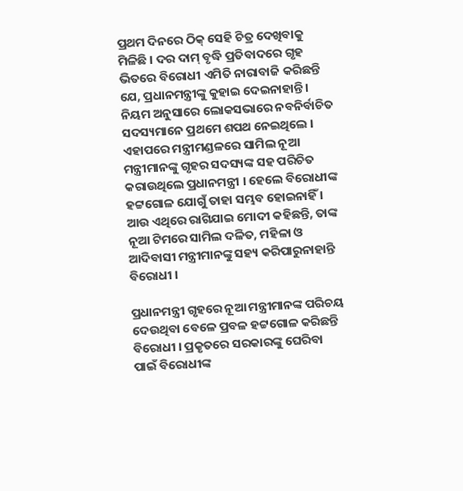ପ୍ରଥମ ଦିନରେ ଠିକ୍ ସେହି ଚିତ୍ର ଦେଖିବାକୁ ମିଳିଛି । ଦର ଦାମ୍ ବୃଦ୍ଧି ପ୍ରତିବାଦରେ ଗୃହ ଭିତରେ ବିରୋଧୀ ଏମିତି ନାରାବାଜି କରିଛନ୍ତି ଯେ, ପ୍ରଧାନମନ୍ତ୍ରୀଙ୍କୁ କୁହାଇ ଦେଇନାହାନ୍ତି । ନିୟମ ଅନୁସାରେ ଲୋକସଭାରେ ନବନିର୍ବାଚିତ ସଦସ୍ୟମାନେ ପ୍ରଥମେ ଶପଥ ନେଇଥିଲେ । ଏହାପରେ ମନ୍ତ୍ରୀମଣ୍ଡଳରେ ସାମିଲ ନୂଆ ମନ୍ତ୍ରୀମାନଙ୍କୁ ଗୃହର ସଦସ୍ୟଙ୍କ ସହ ପରିଚିତ କରାଉଥିଲେ ପ୍ରଧାନମନ୍ତ୍ରୀ । ହେଲେ ବିରୋଧୀଙ୍କ ହଟ୍ଟଗୋଳ ଯୋଗୁଁ ତାହା ସମ୍ଭବ ହୋଇନାହିଁ । ଆଉ ଏଥିରେ ରାଗିଯାଇ ମୋଦୀ କହିଛନ୍ତି, ତାଙ୍କ ନୂଆ ଟିମରେ ସାମିଲ ଦଳିତ, ମହିଳା ଓ ଆଦିବାସୀ ମନ୍ତ୍ରୀମାନଙ୍କୁ ସହ୍ୟ କରିପାରୁନାହାନ୍ତି ବିରୋଧୀ ।

ପ୍ରଧାନମନ୍ତ୍ରୀ ଗୃହରେ ନୂଆ ମନ୍ତ୍ରୀମାନଙ୍କ ପରିଚୟ ଦେଉଥିବା ବେଳେ ପ୍ରବଳ ହଟ୍ଟଗୋଳ କରିଛନ୍ତି ବିରୋଧୀ । ପ୍ରକୃତରେ ସରକାରଙ୍କୁ ଘେରିବା ପାଇଁ ବିରୋଧୀଙ୍କ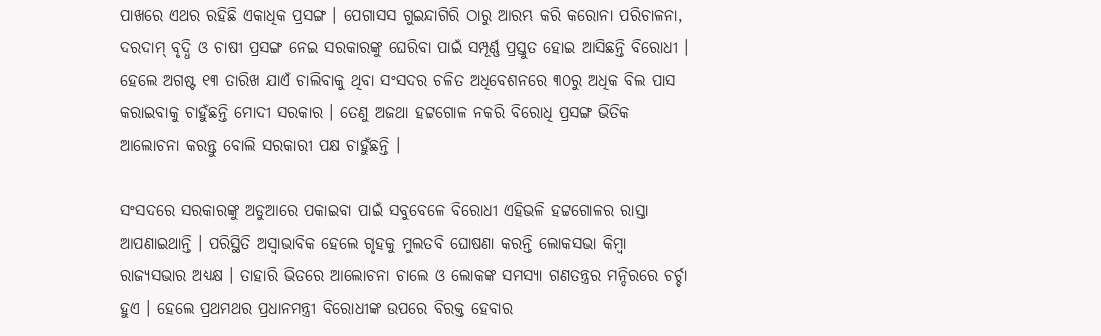ପାଖରେ ଏଥର ରହିଛି ଏକାଧିକ ପ୍ରସଙ୍ଗ । ପେଗାସସ ଗୁଇନ୍ଦାଗିରି ଠାରୁ ଆରମ୍ଭ କରି କରୋନା ପରିଚାଳନା, ଦରଦାମ୍ ବୃଦ୍ଧି ଓ ଚାଷୀ ପ୍ରସଙ୍ଗ ନେଇ ସରକାରଙ୍କୁ ଘେରିବା ପାଇଁ ସମ୍ପୂର୍ଣ୍ଣ ପ୍ରସ୍ତୁତ ହୋଇ ଆସିଛନ୍ତି ବିରୋଧୀ । ହେଲେ ଅଗଷ୍ଟ ୧୩ ତାରିଖ ଯାଏଁ ଚାଲିବାକୁ ଥିବା ସଂସଦର ଚଳିତ ଅଧିବେଶନରେ ୩୦ରୁ ଅଧିକ ବିଲ ପାସ କରାଇବାକୁ ଚାହୁଁଛନ୍ତି ମୋଦୀ ସରକାର । ତେଣୁ ଅଜଥା ହଟ୍ଟଗୋଳ ନକରି ବିରୋଧି ପ୍ରସଙ୍ଗ ଭିତିକ ଆଲୋଚନା କରନ୍ତୁ ବୋଲି ସରକାରୀ ପକ୍ଷ ଚାହୁଁଛନ୍ତି ।

ସଂସଦରେ ସରକାରଙ୍କୁ ଅଡୁଆରେ ପକାଇବା ପାଇଁ ସବୁବେଳେ ବିରୋଧୀ ଏହିଭଳି ହଟ୍ଟଗୋଳର ରାସ୍ତା ଆପଣାଇଥାନ୍ତି । ପରିସ୍ଥିତି ଅସ୍ୱାଭାବିକ ହେଲେ ଗୃହକୁ ମୁଲତବି ଘୋଷଣା କରନ୍ତି ଲୋକସଭା କିମ୍ବା ରାଜ୍ୟସଭାର ଅଧ୍ୟକ୍ଷ । ତାହାରି ଭିତରେ ଆଲୋଚନା ଚାଲେ ଓ ଲୋକଙ୍କ ସମସ୍ୟା ଗଣତନ୍ତ୍ରର ମନ୍ଦିରରେ ଚର୍ଚ୍ଚା ହୁଏ । ହେଲେ ପ୍ରଥମଥର ପ୍ରଧାନମନ୍ତ୍ରୀ ବିରୋଧୀଙ୍କ ଉପରେ ବିରକ୍ତ ହେବାର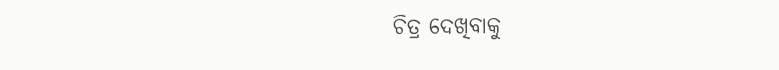ଚିତ୍ର ଦେଖିବାକୁ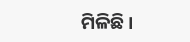ମିଳିଛି ।